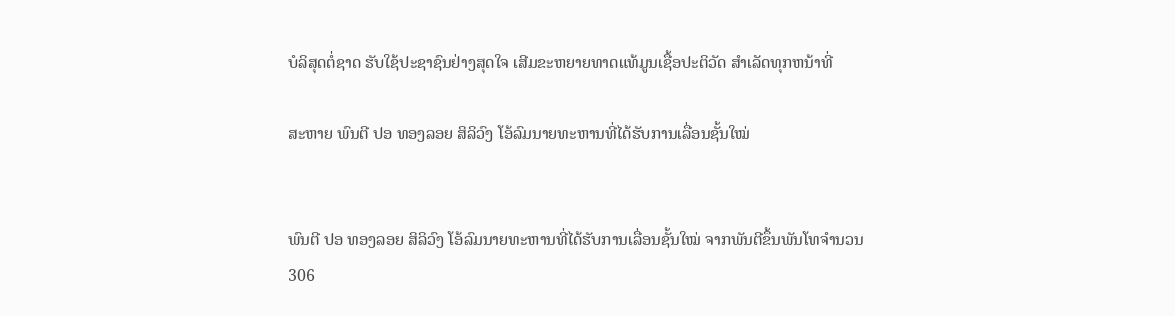ບໍລິສຸດຕໍ່ຊາດ ຮັບໃຊ້ປະຊາຊົນຢ່າງສຸດໃຈ ເສີມຂະຫຍາຍທາດແທ້ມູນເຊື້ອປະຕິວັດ ສໍາເລັດທຸກຫນ້າທີ່

ສະຫາຍ ພົນຕີ ປອ ທອງລອຍ ສິລິວົງ ໂອ້ລົມນາຍທະຫານທີ່ໄດ້ຮັບການເລື່ອນຊັ້ນໃໝ່


ພົນຕີ ປອ ທອງລອຍ ສິລິວົງ ໂອ້ລົມນາຍທະຫານທີ່ໄດ້ຮັບການເລື່ອນຊັ້ນໃໝ່ ຈາກພັນຕີຂຶ້ນພັນໂທຈຳນວນ 306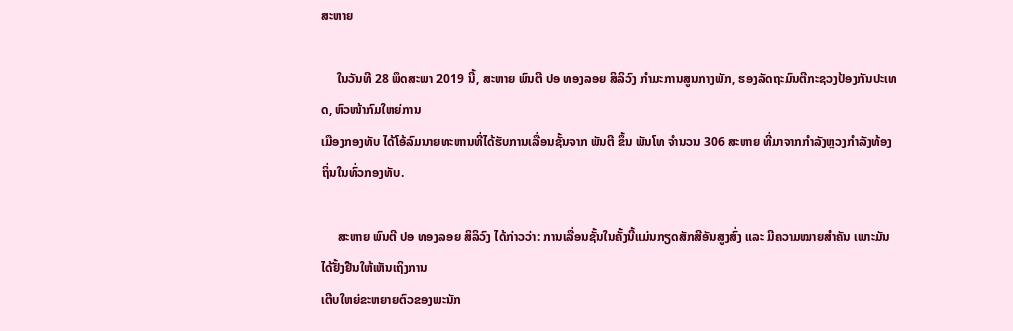ສະຫາຍ

     ໃນວັນທີ 28 ພຶດສະພາ 2019 ນີ້, ສະຫາຍ ພົນຕີ ປອ ທອງລອຍ ສິລິວົງ ກໍາມະການສູນກາງພັກ, ຮອງລັດຖະມົນຕີກະຊວງປ້ອງກັນປະເທດ, ຫົວໜ້າກົມໃຫຍ່ການ
ເມືອງກອງທັບ ໄດ້ໂອ້ລົມນາຍທະຫານທີ່ໄດ້ຮັບການເລື່ອນຊັ້ນຈາກ ພັນຕີ ຂຶ້ນ ພັນໂທ ຈຳນວນ 306 ສະຫາຍ ທີ່ມາຈາກກຳລັງຫຼວງກຳລັງທ້ອງຖິ່ນໃນທົ່ວກອງທັບ.

     ສະຫາຍ ພົນຕີ ປອ ທອງລອຍ ສິລິວົງ ໄດ້ກ່າວວ່າ: ການເລື່ອນຊັ້ນໃນຄັ້ງນີ້ແມ່ນກຽດສັກສີອັນສູງສົ່ງ ແລະ ມີຄວາມໝາຍສໍາຄັນ ເພາະມັນໄດ້ຢັ້ງຢືນໃຫ້ເຫັນເຖິງການ
ເຕີບໃຫຍ່ຂະຫຍາຍຕົວຂອງພະນັກ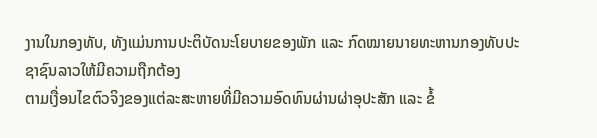ງານໃນກອງທັບ, ທັງແມ່ນການປະຕິບັດນະໂຍບາຍຂອງພັກ ແລະ ກົດໝາຍນາຍທະຫານກອງທັບປະຊາຊົນລາວໃຫ້ມີຄວາມຖືກຕ້ອງ
ຕາມເງື່ອນໄຂຕົວຈິງຂອງແຕ່ລະສະຫາຍທີ່ມີຄວາມອົດທົນຜ່ານຜ່າອຸປະສັກ ແລະ ຂໍ້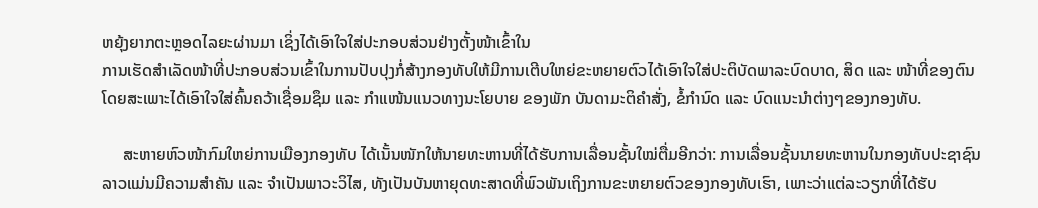ຫຍຸ້ງຍາກຕະຫຼອດໄລຍະຜ່ານມາ ເຊິ່ງໄດ້ເອົາໃຈໃສ່ປະກອບສ່ວນຢ່າງຕັ້ງໜ້າເຂົ້າໃນ
ການເຮັດສຳເລັດໜ້າທີ່ປະກອບສ່ວນເຂົ້າໃນການປັບປຸງກໍ່ສ້າງກອງທັບໃຫ້ມີການເຕີບໃຫຍ່ຂະຫຍາຍຕົວໄດ້ເອົາໃຈໃສ່ປະຕິບັດພາລະບົດບາດ, ສິດ ແລະ ໜ້າທີ່ຂອງຕົນ
ໂດຍສະເພາະໄດ້ເອົາໃຈໃສ່ຄົ້ນຄວ້າເຊື່ອມຊຶມ ແລະ ກໍາແໜ້ນແນວທາງນະໂຍບາຍ ຂອງພັກ ບັນດາມະຕິຄໍາສັ່ງ, ຂໍ້ກໍານົດ ແລະ ບົດແນະນໍາຕ່າງໆຂອງກອງທັບ.

     ສະຫາຍຫົວໜ້າກົມໃຫຍ່ການເມືອງກອງທັບ ໄດ້ເນັ້ນໜັກໃຫ້ນາຍທະຫານທີ່ໄດ້ຮັບການເລື່ອນຊັ້ນໃໝ່ຕື່ມອີກວ່າ: ການເລື່ອນຊັ້ນນາຍທະຫານໃນກອງທັບປະຊາຊົນ
ລາວແມ່ນມີຄວາມສໍາຄັນ ແລະ ຈໍາເປັນພາວະວິໄສ, ທັງເປັນບັນຫາຍຸດທະສາດທີ່ພົວພັນເຖິງການຂະຫຍາຍຕົວຂອງກອງທັບເຮົາ, ເພາະວ່າແຕ່ລະວຽກທີ່ໄດ້ຮັບ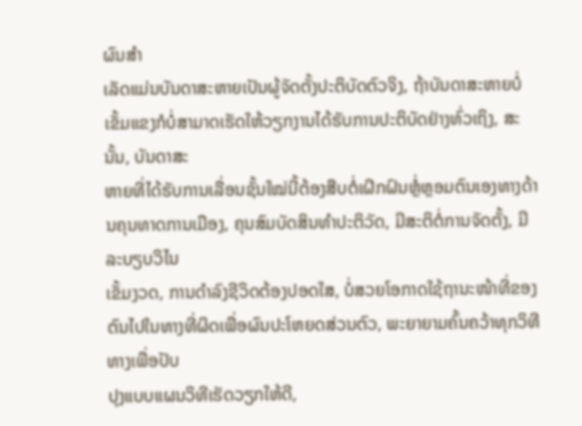ຜົນສໍາ
ເລັດແມ່ນບັນດາສະຫາຍເປັນຜູ້ຈັດຕັ້ງປະຕິບັດຕົວຈິງ, ຖ້າບັນດາສະຫາຍບໍ່ເຂັ້ມແຂງກໍບໍ່ສາມາດເຮັດໃຫ້ວຽກງານໄດ້ຮັບການປະຕິບັດຢ່າງທົ່ວເຖິງ, ສະນັ້ນ, ບັນດາສະ
ຫາຍທີ່ໄດ້ຮັບການເລື່ອນຊັ້ນໃໝ່ນີ້ຕ້ອງສືບຕໍ່ເຝິກຝົນຫຼໍ່ຫຼອມຕົນເອງທາງດ້ານຄຸນທາດການເມືອງ, ຄຸນສົມບັດສິນທຳປະຕິວັດ, ມີສະຕິຕໍ່ການຈັດຕັ້ງ, ມີລະບຽບວິໄນ
ເຂັ້ມງວດ, ການດຳລົງຊີວິດຕ້ອງປອດໃສ, ບໍ່ສວຍໂອກາດໃຊ້ຖານະໜ້າທີ່ຂອງຕົນໄປໃນທາງທີ່ຜິດເພື່ອຜົນປະໂຫຍດສ່ວນຕົວ, ພະຍາຍາມຄົ້ນຄວ້າທຸກວິທີທາງເພື່ອປັບ
ປຸງແບບແຜນວິທີເຮັດວຽກໃຫ້ດີ,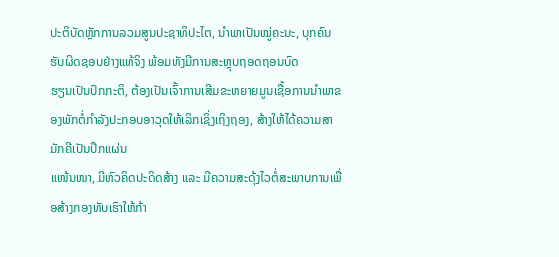ປະຕິບັດຫຼັກການລວມສູນປະຊາທິປະໄຕ, ນໍາພາເປັນໝູ່ຄະນະ, ບຸກຄົນຮັບຜິດຊອບຢ່າງແທ້ຈິງ ພ້ອມທັງມີການສະຫຼຸບຖອດຖອນບົດ
ຮຽນເປັນປົກກະຕິ, ຕ້ອງເປັນເຈົ້າການເສີມຂະຫຍາຍມູນເຊື້ອການນໍາພາຂອງພັກຕໍ່ກໍາລັງປະກອບອາວຸດໃຫ້ເລິກເຊິ່ງເຖິງຖອງ, ສ້າງໃຫ້ໄດ້ຄວາມສາມັກຄີເປັນປຶກແຜ່ນ
ແໜ້ນໜາ, ມີຫົວຄິດປະດິດສ້າງ ແລະ ມີຄວາມສະດຸ້ງໄວຕໍ່ສະພາບການເພື່ອສ້າງກອງທັບເຮົາໃຫ້ກ້າ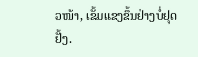ວໜ້າ, ເຂັ້ມແຂງຂຶ້ນຢ່າງບໍ່ຢຸດຢັ້ງ.